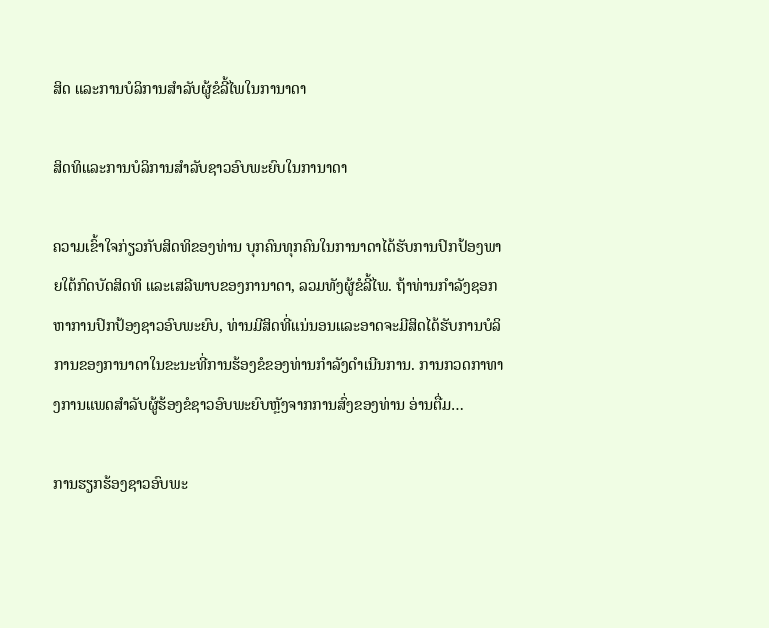ສິດ ແລະການບໍລິການສຳລັບຜູ້ຂໍລີ້ໄພໃນການາດາ

ສິດທິແລະການບໍລິການສໍາລັບຊາວອົບພະຍົບໃນການາດາ

ຄວາມເຂົ້າໃຈກ່ຽວກັບສິດທິຂອງທ່ານ ບຸກຄົນທຸກຄົນໃນການາດາໄດ້ຮັບການປົກປ້ອງພາຍໃຕ້ກົດບັດສິດທິ ແລະເສລີພາບຂອງການາດາ, ລວມທັງຜູ້ຂໍລີ້ໄພ. ຖ້າທ່ານກໍາລັງຊອກຫາການປົກປ້ອງຊາວອົບພະຍົບ, ທ່ານມີສິດທີ່ແນ່ນອນແລະອາດຈະມີສິດໄດ້ຮັບການບໍລິການຂອງການາດາໃນຂະນະທີ່ການຮ້ອງຂໍຂອງທ່ານກໍາລັງດໍາເນີນການ. ການກວດກາທາງການແພດສໍາລັບຜູ້ຮ້ອງຂໍຊາວອົບພະຍົບຫຼັງຈາກການສົ່ງຂອງທ່ານ ອ່ານຕື່ມ…

ການຮຽກຮ້ອງຊາວອົບພະ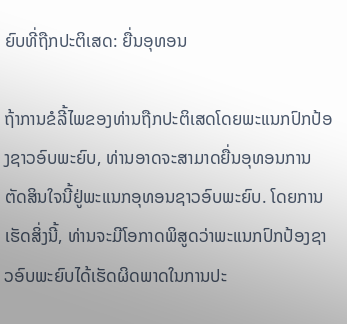ຍົບທີ່ຖືກປະຕິເສດ: ຍື່ນອຸທອນ

ຖ້າການຂໍລີ້ໄພຂອງທ່ານຖືກປະຕິເສດໂດຍພະແນກປົກປ້ອງຊາວອົບພະຍົບ, ທ່ານອາດຈະສາມາດຍື່ນອຸທອນການຕັດສິນໃຈນີ້ຢູ່ພະແນກອຸທອນຊາວອົບພະຍົບ. ໂດຍການເຮັດສິ່ງນີ້, ທ່ານຈະມີໂອກາດພິສູດວ່າພະແນກປົກປ້ອງຊາວອົບພະຍົບໄດ້ເຮັດຜິດພາດໃນການປະ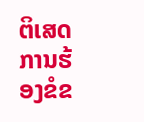ຕິເສດການຮ້ອງຂໍຂ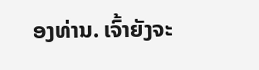ອງທ່ານ. ເຈົ້າຍັງຈະ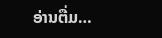ອ່ານຕື່ມ…